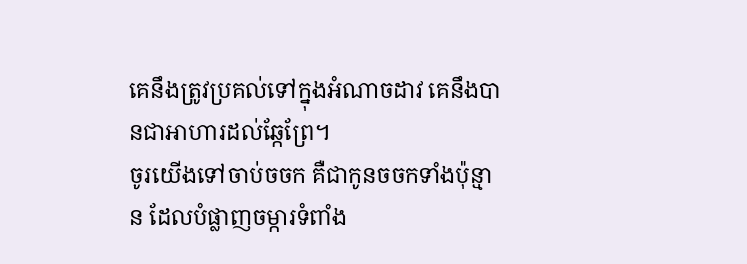គេនឹងត្រូវប្រគល់ទៅក្នុងអំណាចដាវ គេនឹងបានជាអាហារដល់ឆ្កែព្រែ។
ចូរយើងទៅចាប់ចចក គឺជាកូនចចកទាំងប៉ុន្មាន ដែលបំផ្លាញចម្ការទំពាំង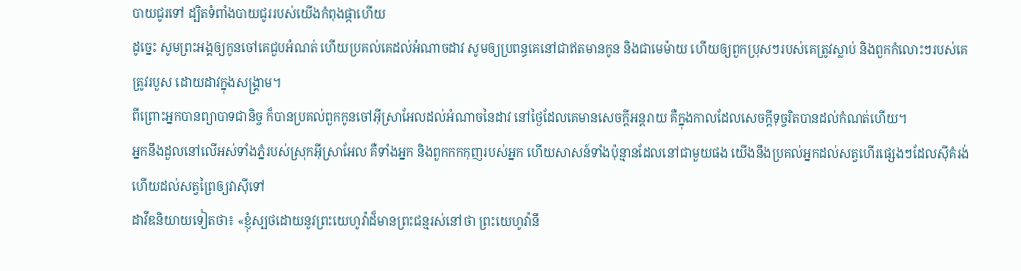បាយជូរទៅ ដ្បិតទំពាំងបាយជូររបស់យើងកំពុងផ្កាហើយ
ដូច្នេះ សូមព្រះអង្គឲ្យកូនចៅគេជួបអំណត់ ហើយប្រគល់គេដល់អំណាចដាវ សូមឲ្យប្រពន្ធគេនៅជាឥតមានកូន និងជាមេម៉ាយ ហើយឲ្យពួកប្រុសៗរបស់គេត្រូវស្លាប់ និងពួកកំលោះៗរបស់គេត្រូវរបួស ដោយដាវក្នុងសង្គ្រាម។
ពីព្រោះអ្នកបានព្យាបាទជានិច្ច ក៏បានប្រគល់ពួកកូនចៅអ៊ីស្រាអែលដល់អំណាចនៃដាវ នៅថ្ងៃដែលគេមានសេចក្ដីអន្តរាយ គឺក្នុងកាលដែលសេចក្ដីទុច្ចរិតបានដល់កំណត់ហើយ។
អ្នកនឹងដួលនៅលើអស់ទាំងភ្នំរបស់ស្រុកអ៊ីស្រាអែល គឺទាំងអ្នក និងពួកកកកុញរបស់អ្នក ហើយសាសន៍ទាំងប៉ុន្មានដែលនៅជាមួយផង យើងនឹងប្រគល់អ្នកដល់សត្វហើរផ្សេងៗដែលស៊ីគំរង់ ហើយដល់សត្វព្រៃឲ្យវាស៊ីទៅ
ដាវីឌនិយាយទៀតថា៖ «ខ្ញុំស្បថដោយនូវព្រះយេហូវ៉ាដ៏មានព្រះជន្មរស់នៅថា ព្រះយេហូវ៉ានឹ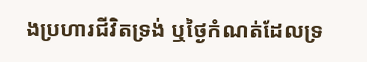ងប្រហារជីវិតទ្រង់ ឬថ្ងៃកំណត់ដែលទ្រ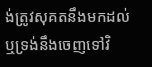ង់ត្រូវសុគតនឹងមកដល់ ឬទ្រង់នឹងចេញទៅវិ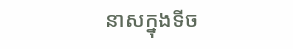នាសក្នុងទីច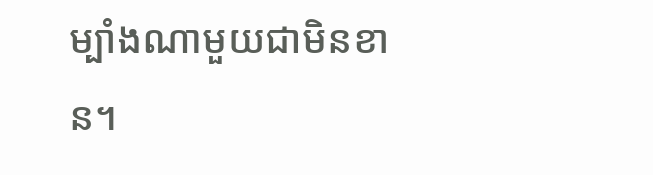ម្បាំងណាមួយជាមិនខាន។